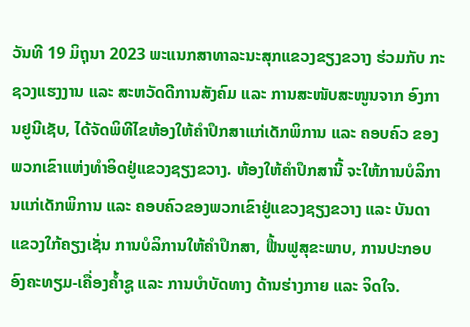ວັນທີ 19 ມິຖຸນາ 2023 ພະແນກສາທາລະນະສຸກແຂວງຂຽງຂວາງ ຮ່ວມກັບ ກະຊວງແຮງງານ ແລະ ສະຫວັດດີການສັງຄົມ ແລະ ການສະໜັບສະໜູນຈາກ ອົງການຢູນີເຊັບ, ໄດ້ຈັດພິທີໄຂຫ້ອງໃຫ້ຄໍາປຶກສາແກ່ເດັກພິການ ແລະ ຄອບຄົວ ຂອງພວກເຂົາແຫ່ງທໍາອິດຢູ່ແຂວງຊຽງຂວາງ. ຫ້ອງໃຫ້ຄໍາປຶກສານີ້ ຈະໃຫ້ການບໍລິການແກ່ເດັກພິການ ແລະ ຄອບຄົວຂອງພວກເຂົາຢູ່ແຂວງຊຽງຂວາງ ແລະ ບັນດາແຂວງໃກ້ຄຽງເຊັ່ນ ການບໍລິການໃຫ້ຄໍາປຶກສາ, ຟື້ນຟູສຸຂະພາບ, ການປະກອບອົງຄະທຽມ-ເຄື່ອງຄໍ້າຊູ ແລະ ການບໍາບັດທາງ ດ້ານຮ່າງກາຍ ແລະ ຈິດໃຈ.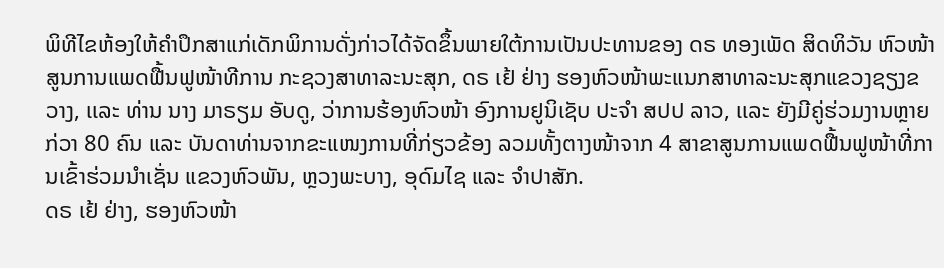ພິທີໄຂຫ້ອງໃຫ້ຄໍາປຶກສາແກ່ເດັກພິການດັ່ງກ່າວໄດ້ຈັດຂຶ້ນພາຍໃຕ້ການເປັນປະທານຂອງ ດຣ ທອງເພັດ ສິດທິວັນ ຫົວໜ້າສູນການແພດຟື້ນຟູໜ້າທີການ ກະຊວງສາທາລະນະສຸກ, ດຣ ເຢ້ ຢ່າງ ຮອງຫົວໜ້າພະແນກສາທາລະນະສຸກແຂວງຊຽງຂວາງ, ເເລະ ທ່ານ ນາງ ມາຣຽມ ອັບດູ, ວ່າການຮ້ອງຫົວໜ້າ ອົງການຢູນິເຊັບ ປະຈໍາ ສປປ ລາວ, ເເລະ ຍັງມີຄູ່ຮ່ວມງານຫຼາຍກ່ວາ 80 ຄົນ ແລະ ບັນດາທ່ານຈາກຂະແໜງການທີ່ກ່ຽວຂ້ອງ ລວມທັ້ງຕາງໜ້າຈາກ 4 ສາຂາສູນການແພດຟື້ນຟູໜ້າທີ່ການເຂົ້າຮ່ວມນໍາເຊັ່ນ ແຂວງຫົວພັນ, ຫຼວງພະບາງ, ອຸດົມໄຊ ແລະ ຈໍາປາສັກ.
ດຣ ເຢ້ ຢ່າງ, ຮອງຫົວໜ້າ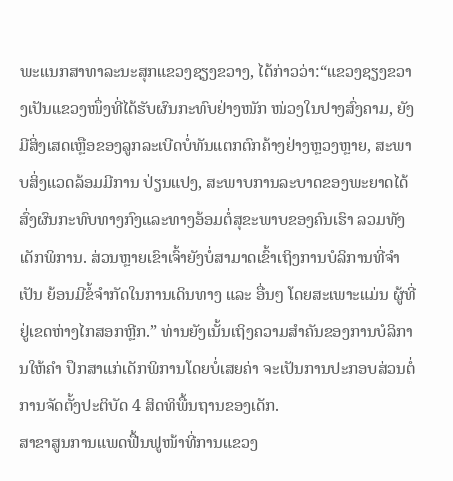ພະແນກສາທາລະນະສຸກແຂວງຊຽງຂວາງ, ໄດ້ກ່າວວ່າ:“ແຂວງຊຽງຂວາງເປັນແຂວງໜຶ່ງທີ່ໄດ້ຮັບຜົນກະທົບຢ່າງໜັກ ໜ່ວງໃນປາງສົ່ງຄາມ, ຍັງມີສິ່ງເສດເຫຼືອຂອງລູກລະເບີດບໍ່ທັນແຕກຕົກຄ້າງຢ່າງຫຼວງຫຼາຍ, ສະພາບສິ່ງແວດລ້ອມມີການ ປ່ຽນແປງ, ສະພາບການລະບາດຂອງພະຍາດໄດ້ສົ່ງຜົນກະທົບທາງກົງແລະທາງອ້ອມຕໍ່ສຸຂະພາບຂອງຄົນເຮົາ ລວມທັງເດັກພິການ. ສ່ວນຫຼາຍເຂົາເຈົ້າຍັງບໍ່ສາມາດເຂົ້າເຖິງການບໍລິການທີ່ຈໍາເປັນ ຍ້ອນມີຂໍ້ຈໍາກັດໃນການເດິນທາງ ແລະ ອື່ນໆ ໂດຍສະເພາະແມ່ນ ຜູ້ທີ່ຢູ່ເຂດຫ່າງໄກສອກຫຼີກ.” ທ່ານຍັງເນັ້ນເຖິງຄວາມສໍາຄັນຂອງການບໍລິການໃຫ້ຄໍາ ປຶກສາແກ່ເດັກພິການໂດຍບໍ່ເສຍຄ່າ ຈະເປັນການປະກອບສ່ວນຕໍ່ການຈັດຕັ້ງປະຕິບັດ 4 ສິດທິພື້ນຖານຂອງເດັກ.
ສາຂາສູນການແພດຟື້ນຟູໜ້າທີ່ການແຂວງ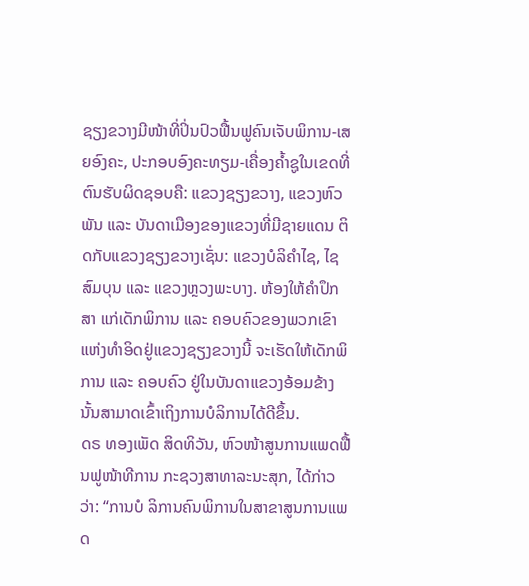ຊຽງຂວາງມີໜ້າທີ່ປິ່ນປົວຟື້ນຟູຄົນເຈັບພິການ-ເສຍອົງຄະ, ປະກອບອົງຄະທຽມ-ເຄື່ອງຄໍ້າຊູໃນເຂດທີ່ຕົນຮັບຜິດຊອບຄື: ແຂວງຊຽງຂວາງ, ແຂວງຫົວພັນ ແລະ ບັນດາເມືອງຂອງແຂວງທີ່ມີຊາຍແດນ ຕິດກັບແຂວງຊຽງຂວາງເຊັ່ນ: ແຂວງບໍລິຄຳໄຊ, ໄຊສົມບຸນ ແລະ ແຂວງຫຼວງພະບາງ. ຫ້ອງໃຫ້ຄໍາປຶກສາ ແກ່ເດັກພິການ ແລະ ຄອບຄົວຂອງພວກເຂົາແຫ່ງທໍາອິດຢູ່ແຂວງຊຽງຂວາງນີ້ ຈະເຮັດໃຫ້ເດັກພິການ ແລະ ຄອບຄົວ ຢູ່ໃນບັນດາແຂວງອ້ອມຂ້າງນັ້ນສາມາດເຂົ້າເຖິງການບໍລິການໄດ້ດີຂຶ້ນ.
ດຣ ທອງເພັດ ສິດທິວັນ, ຫົວໜ້າສູນການແພດຟື້ນຟູໜ້າທີການ ກະຊວງສາທາລະນະສຸກ, ໄດ້ກ່າວວ່າ: “ການບໍ ລິການຄົນພິການໃນສາຂາສູນການແພດ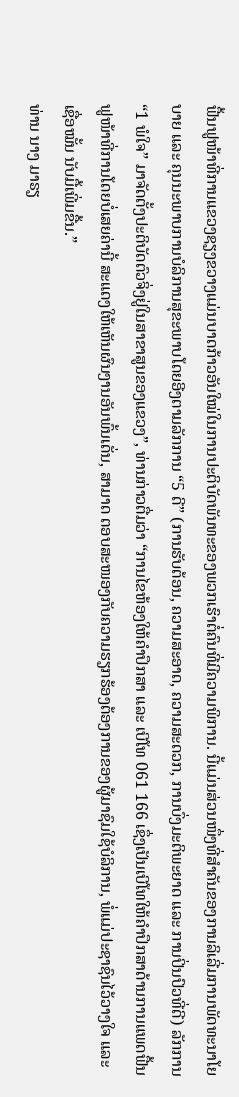ຟື້ນຟູໜ້າທີ່ການແຂວງຊຽງຂວາງແມ່ນບາດກ້າວອັນໃໝ່ໃນການປະຕິບັດພັນທະຂອງພວກເຮົາຕໍ່ຄົນທີ່ມີຄວາມພິການ. ນີ້ແມ່ນສ່ວນໜຶ່ງທີ່ສຳຄັນຂອງການລິເລີ່ມການພັດທະນາໂຍບາຍ ແລະ ຄຸນນະພາບການບໍລິການສຸຂະພາບໂດຍອີງຕາມລັກການ “5 ດີ” (ການຮັບຕ້ອນ, ຄວາມສະອາດ, ຄວາມສະດວກ, ການບົ່ງມະຕິພະຍາດ ແລະ ການປິ່ນປົວທີ່ດີ) ລັກການ “1 ພໍໃຈ” ມາຈັດຕັ້ງປະຕິບັດຕົວຈິ່ງຢູ່ໃນສາຂາສູນຂອງແຂວງ”, ທ່ານກ່າວຕື່ມວ່າ “ການໄຂຫ້ອງໃຫ້ຄຳປຶກສາ ແລະ ເບີໂທ 061 166 ເຊຶ່ງເປັນເບີໂທໃຫ້ຄຳປຶກສາດ້ານການແພດຟື້ນຟູໜ້າທີ່ການໂດຍບໍ່ເສຍຄ່ານີ້ ສະແດງໃຫ້ເຫັນຜົນງານອັນພົ້ນເດັ່ນ, ສາມາດ ຕອບສະໜອງກັບຄວາມຮຽກຮ້ອງຕ້ອງການຂອງຜູ້ມາຊົມໃຊ້ບໍລິການ, ພໍ່ແມ່ປະຊາຊົນໄວ້ວາງໃຈ ແລະ ເຊື່ອໝັ້ນ ນັບມື້ເພີ່ມຂື້ນ.”
ທ່ານ ນາງ ມາຣຽ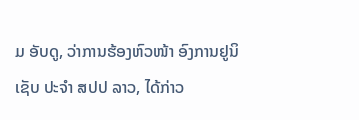ມ ອັບດູ, ວ່າການຮ້ອງຫົວໜ້າ ອົງການຢູນິເຊັບ ປະຈໍາ ສປປ ລາວ, ໄດ້ກ່າວ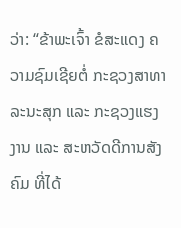ວ່າ: “ຂ້າພະເຈົ້າ ຂໍສະແດງ ຄວາມຊົມເຊີຍຕໍ່ ກະຊວງສາທາລະນະສຸກ ແລະ ກະຊວງແຮງງານ ແລະ ສະຫວັດດີການສັງຄົມ ທີ່ໄດ້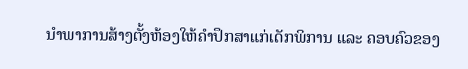ນໍາພາການສ້າງຕັ້ງຫ້ອງໃຫ້ຄໍາປຶກສາແກ່ເດັກພິການ ແລະ ຄອບຄົວຂອງ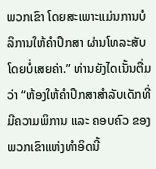ພວກເຂົາ ໂດຍສະເພາະແມ່ນການບໍລິການໃຫ້ຄໍາປຶກສາ ຜ່ານໂທລະສັບໂດຍບໍ່ເສຍຄ່າ.” ທ່ານຍັງໄດເນັ້ນຕື່ມວ່າ “ຫ້ອງໃຫ້ຄໍາປຶກສາສໍາລັບເດັກທີ່ມີຄວາມພິການ ແລະ ຄອບຄົວ ຂອງພວກເຂົາແຫ່ງທໍາອິດນີ້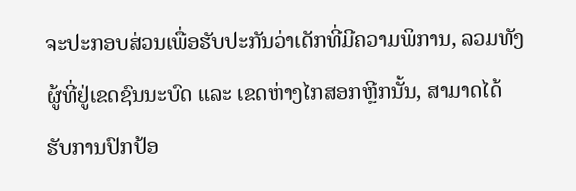ຈະປະກອບສ່ວນເພື່ອຮັບປະກັນວ່າເດັກທີ່ມີຄວາມພິການ, ລວມທັງຜູ້ທີ່ຢູ່ເຂດຊົນນະບົດ ແລະ ເຂດຫ່າງໄກສອກຫຼີກນັ້ນ, ສາມາດໄດ້ຮັບການປົກປ້ອ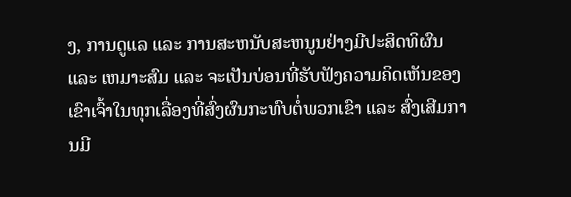ງ, ການດູແລ ແລະ ການສະຫນັບສະຫນູນຢ່າງມີປະສິດທິຜົນ ແລະ ເຫມາະສົມ ແລະ ຈະເປັນບ່ອນທີ່ຮັບຟັງຄວາມຄິດເຫັນຂອງເຂົາເຈົ້າໃນທຸກເລື່ອງທີ່ສົ່ງຜົນກະທົບຕໍ່ພວກເຂົາ ແລະ ສົ່ງເສີມການມີ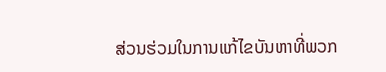ສ່ວນຮ່ວມໃນການແກ້ໄຂບັນຫາທີ່ພວກ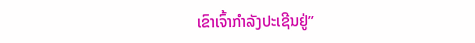ເຂົາເຈົ້າກໍາລັງປະເຊີນຢູ່”